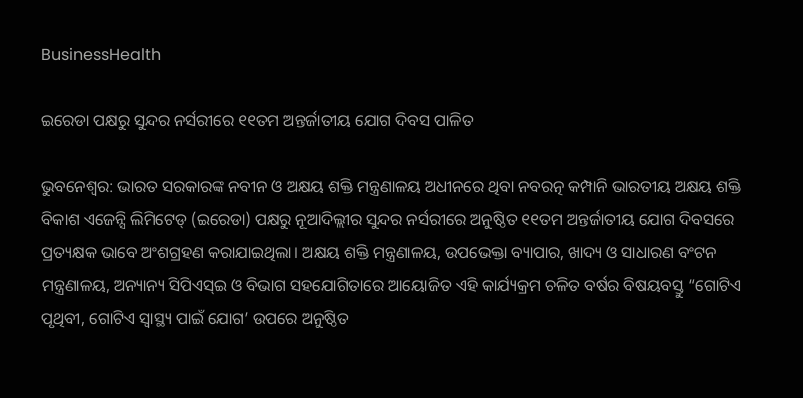BusinessHealth

ଇରେଡା ପକ୍ଷରୁ ସୁନ୍ଦର ନର୍ସରୀରେ ୧୧ତମ ଅନ୍ତର୍ଜାତୀୟ ଯୋଗ ଦିବସ ପାଳିତ

ଭୁବନେଶ୍ୱର: ଭାରତ ସରକାରଙ୍କ ନବୀନ ଓ ଅକ୍ଷୟ ଶକ୍ତି ମନ୍ତ୍ରଣାଳୟ ଅଧୀନରେ ଥିବା ନବରତ୍ନ କମ୍ପାନି ଭାରତୀୟ ଅକ୍ଷୟ ଶକ୍ତି ବିକାଶ ଏଜେନ୍ସି ଲିମିଟେଡ୍ (ଇରେଡା) ପକ୍ଷରୁ ନୂଆଦିଲ୍ଲୀର ସୁନ୍ଦର ନର୍ସରୀରେ ଅନୁଷ୍ଠିତ ୧୧ତମ ଅନ୍ତର୍ଜାତୀୟ ଯୋଗ ଦିବସରେ ପ୍ରତ୍ୟକ୍ଷକ ଭାବେ ଅଂଶଗ୍ରହଣ କରାଯାଇଥିଲା। ଅକ୍ଷୟ ଶକ୍ତି ମନ୍ତ୍ରଣାଳୟ, ଉପଭେକ୍ତା ବ୍ୟାପାର, ଖାଦ୍ୟ ଓ ସାଧାରଣ ବଂଟନ ମନ୍ତ୍ରଣାଳୟ, ଅନ୍ୟାନ୍ୟ ସିପିଏସ୍‌ଇ ଓ ବିଭାଗ ସହଯୋଗିତାରେ ଆୟୋଜିତ ଏହି କାର୍ଯ୍ୟକ୍ରମ ଚଳିତ ବର୍ଷର ବିଷୟବସ୍ତୁ “ଗୋଟିଏ ପୃଥିବୀ, ଗୋଟିଏ ସ୍ୱାସ୍ଥ୍ୟ ପାଇଁ ଯୋଗ’ ଉପରେ ଅନୁଷ୍ଠିତ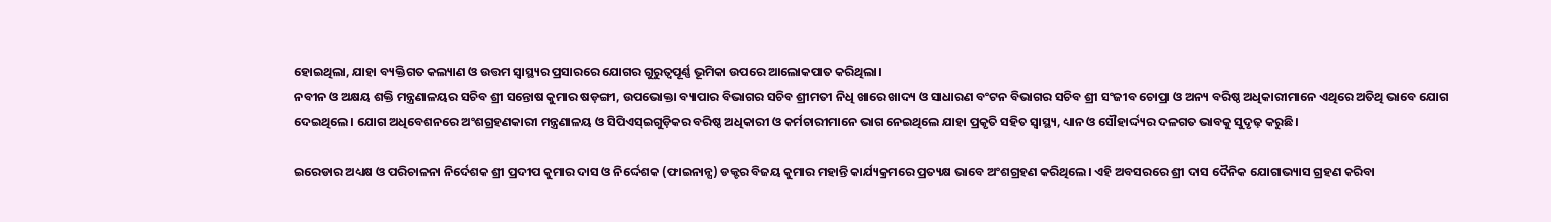ହୋଇଥିଲା, ଯାହା ବ୍ୟକ୍ତିଗତ କଲ୍ୟାଣ ଓ ଉତ୍ତମ ସ୍ୱାସ୍ଥ୍ୟର ପ୍ରସାରରେ ଯୋଗର ଗୁରୁତ୍ୱପୂର୍ଣ୍ଣ ଭୂମିକା ଉପରେ ଆଲୋକପାତ କରିଥିଲା।
ନବୀନ ଓ ଅକ୍ଷୟ ଶକ୍ତି ମନ୍ତ୍ରଣାଳୟର ସଚିବ ଶ୍ରୀ ସନ୍ତୋଷ କୁମାର ଷଡ଼ଙ୍ଗୀ, ଉପଭୋକ୍ତା ବ୍ୟାପାର ବିଭାଗର ସଚିବ ଶ୍ରୀମତୀ ନିଧି ଖାରେ ଖାଦ୍ୟ ଓ ସାଧାରଣ ବଂଟନ ବିଭାଗର ସଚିବ ଶ୍ରୀ ସଂଜୀବ ଚୋପ୍ରା ଓ ଅନ୍ୟ ବରିଷ୍ଠ ଅଧିକାରୀମାନେ ଏଥିରେ ଅତିଥି ଭାବେ ଯୋଗ ଦେଇଥିଲେ। ଯୋଗ ଅଧିବେଶନରେ ଅଂଶଗ୍ରହଣକାରୀ ମନ୍ତ୍ରଣାଳୟ ଓ ସିପିଏସ୍‌ଇଗୁଡ଼ିକର ବରିଷ୍ଠ ଅଧିକାରୀ ଓ କର୍ମଚାରୀମାନେ ଭାଗ ନେଇଥିଲେ ଯାହା ପ୍ରକୃତି ସହିତ ସ୍ୱାସ୍ଥ୍ୟ, ଧ୍ୟାନ ଓ ସୌହାର୍ଦ୍ଦ୍ୟର ଦଳଗତ ଭାବକୁ ସୁଦୃଢ଼ କରୁଛି।

ଇରେଡାର ଅଧ୍ୟକ୍ଷ ଓ ପରିଚାଳନା ନିର୍ଦେଶକ ଶ୍ରୀ ପ୍ରଦୀପ କୁମାର ଦାସ ଓ ନିର୍ଦ୍ଦେଶକ (ଫାଇନାନ୍ସ) ଡକ୍ଟର ବିଜୟ କୁମାର ମହାନ୍ତି କାର୍ଯ୍ୟକ୍ରମରେ ପ୍ରତ୍ୟକ୍ଷ ଭାବେ ଅଂଶଗ୍ରହଣ କରିଥିଲେ। ଏହି ଅବସରରେ ଶ୍ରୀ ଦାସ ଦୈନିକ ଯୋଗାଭ୍ୟାସ ଗ୍ରହଣ କରିବା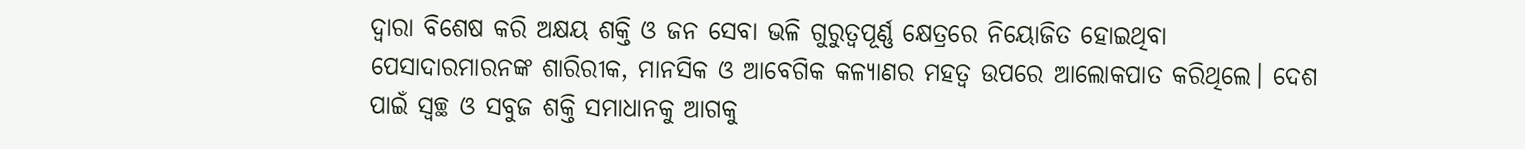ଦ୍ୱାରା ବିଶେଷ କରି ଅକ୍ଷୟ ଶକ୍ତି ଓ ଜନ ସେବା ଭଳି ଗୁରୁତ୍ୱପୂର୍ଣ୍ଣ କ୍ଷେତ୍ରରେ ନିୟୋଜିତ ହୋଇଥିବା ପେସାଦାରମାରନଙ୍କ ଶାରିରୀକ, ମାନସିକ ଓ ଆବେଗିକ କଳ୍ୟାଣର ମହତ୍ୱ ଉପରେ ଆଲୋକପାତ କରିଥିଲେ। ଦେଶ ପାଇଁ ସ୍ୱଚ୍ଛ ଓ ସବୁଜ ଶକ୍ତି ସମାଧାନକୁ ଆଗକୁ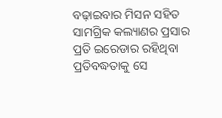ବଢ଼ାଇବାର ମିସନ ସହିତ ସାମଗ୍ରିକ କଲ୍ୟାଣର ପ୍ରସାର ପ୍ରତି ଇରେଡାର ରହିଥିବା ପ୍ରତିବଦ୍ଧତାକୁ ସେ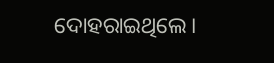ଦୋହରାଇଥିଲେ।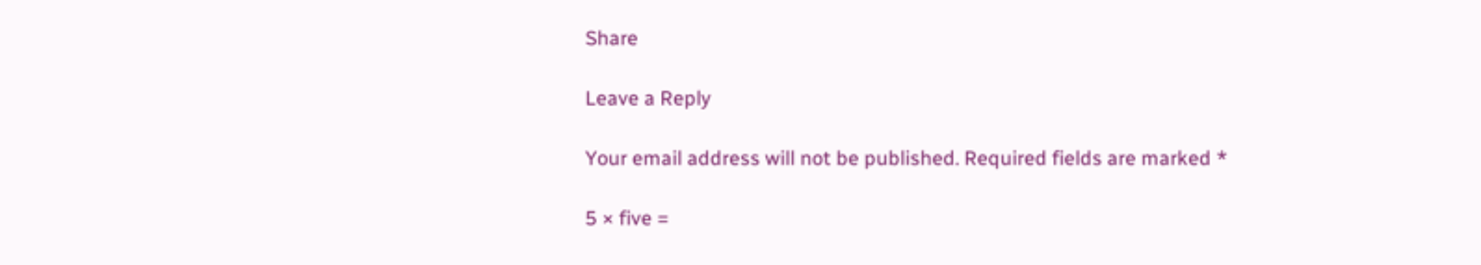Share

Leave a Reply

Your email address will not be published. Required fields are marked *

5 × five =